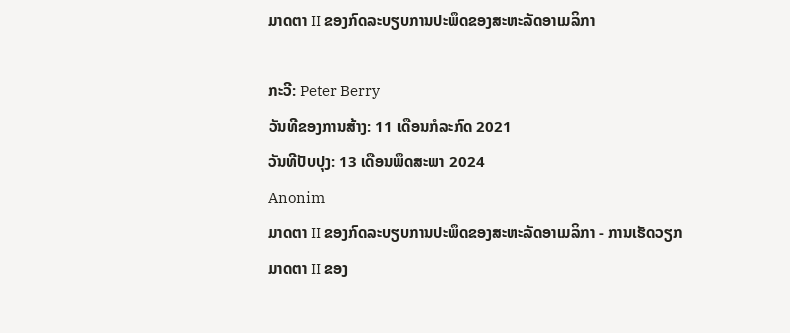ມາດຕາ II ຂອງກົດລະບຽບການປະພຶດຂອງສະຫະລັດອາເມລິກາ

ກະວີ: Peter Berry
ວັນທີຂອງການສ້າງ: 11 ເດືອນກໍລະກົດ 2021
ວັນທີປັບປຸງ: 13 ເດືອນພຶດສະພາ 2024
Anonim
ມາດຕາ II ຂອງກົດລະບຽບການປະພຶດຂອງສະຫະລັດອາເມລິກາ - ການເຮັດວຽກ
ມາດຕາ II ຂອງ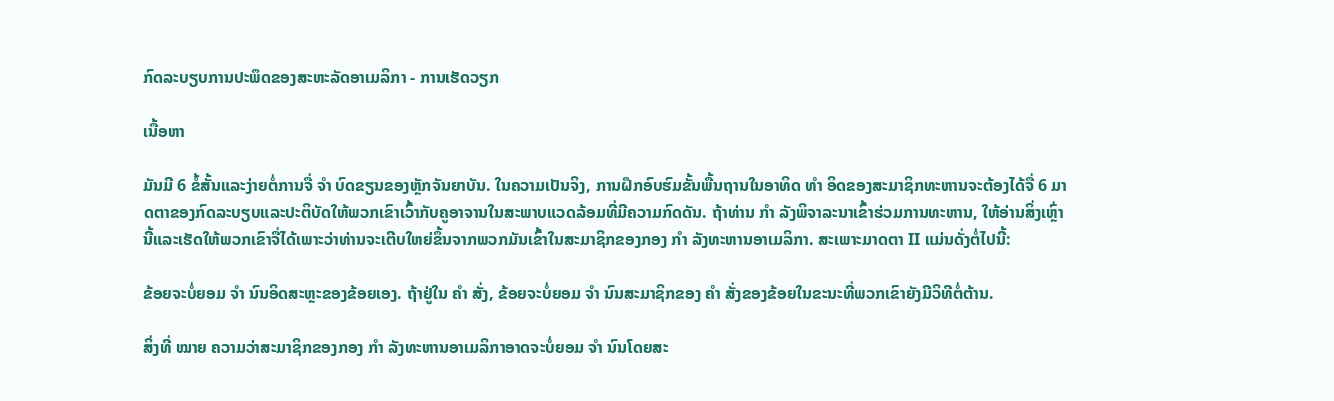ກົດລະບຽບການປະພຶດຂອງສະຫະລັດອາເມລິກາ - ການເຮັດວຽກ

ເນື້ອຫາ

ມັນມີ 6 ຂໍ້ສັ້ນແລະງ່າຍຕໍ່ການຈື່ ຈຳ ບົດຂຽນຂອງຫຼັກຈັນຍາບັນ. ໃນຄວາມເປັນຈິງ, ການຝຶກອົບຮົມຂັ້ນພື້ນຖານໃນອາທິດ ທຳ ອິດຂອງສະມາຊິກທະຫານຈະຕ້ອງໄດ້ຈື່ 6 ມາດຕາຂອງກົດລະບຽບແລະປະຕິບັດໃຫ້ພວກເຂົາເວົ້າກັບຄູອາຈານໃນສະພາບແວດລ້ອມທີ່ມີຄວາມກົດດັນ. ຖ້າທ່ານ ກຳ ລັງພິຈາລະນາເຂົ້າຮ່ວມການທະຫານ, ໃຫ້ອ່ານສິ່ງເຫຼົ່ານີ້ແລະເຮັດໃຫ້ພວກເຂົາຈື່ໄດ້ເພາະວ່າທ່ານຈະເຕີບໃຫຍ່ຂຶ້ນຈາກພວກມັນເຂົ້າໃນສະມາຊິກຂອງກອງ ກຳ ລັງທະຫານອາເມລິກາ. ສະເພາະມາດຕາ II ແມ່ນດັ່ງຕໍ່ໄປນີ້:

ຂ້ອຍຈະບໍ່ຍອມ ຈຳ ນົນອິດສະຫຼະຂອງຂ້ອຍເອງ. ຖ້າຢູ່ໃນ ຄຳ ສັ່ງ, ຂ້ອຍຈະບໍ່ຍອມ ຈຳ ນົນສະມາຊິກຂອງ ຄຳ ສັ່ງຂອງຂ້ອຍໃນຂະນະທີ່ພວກເຂົາຍັງມີວິທີຕໍ່ຕ້ານ.

ສິ່ງທີ່ ໝາຍ ຄວາມວ່າສະມາຊິກຂອງກອງ ກຳ ລັງທະຫານອາເມລິກາອາດຈະບໍ່ຍອມ ຈຳ ນົນໂດຍສະ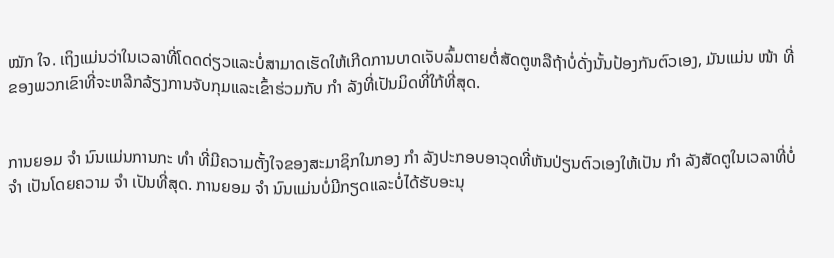ໝັກ ໃຈ. ເຖິງແມ່ນວ່າໃນເວລາທີ່ໂດດດ່ຽວແລະບໍ່ສາມາດເຮັດໃຫ້ເກີດການບາດເຈັບລົ້ມຕາຍຕໍ່ສັດຕູຫລືຖ້າບໍ່ດັ່ງນັ້ນປ້ອງກັນຕົວເອງ, ມັນແມ່ນ ໜ້າ ທີ່ຂອງພວກເຂົາທີ່ຈະຫລີກລ້ຽງການຈັບກຸມແລະເຂົ້າຮ່ວມກັບ ກຳ ລັງທີ່ເປັນມິດທີ່ໃກ້ທີ່ສຸດ.


ການຍອມ ຈຳ ນົນແມ່ນການກະ ທຳ ທີ່ມີຄວາມຕັ້ງໃຈຂອງສະມາຊິກໃນກອງ ກຳ ລັງປະກອບອາວຸດທີ່ຫັນປ່ຽນຕົວເອງໃຫ້ເປັນ ກຳ ລັງສັດຕູໃນເວລາທີ່ບໍ່ ຈຳ ເປັນໂດຍຄວາມ ຈຳ ເປັນທີ່ສຸດ. ການຍອມ ຈຳ ນົນແມ່ນບໍ່ມີກຽດແລະບໍ່ໄດ້ຮັບອະນຸ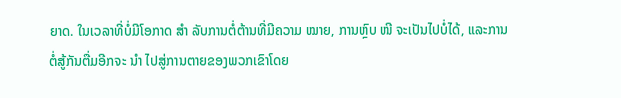ຍາດ. ໃນເວລາທີ່ບໍ່ມີໂອກາດ ສຳ ລັບການຕໍ່ຕ້ານທີ່ມີຄວາມ ໝາຍ, ການຫຼົບ ໜີ ຈະເປັນໄປບໍ່ໄດ້, ແລະການຕໍ່ສູ້ກັນຕື່ມອີກຈະ ນຳ ໄປສູ່ການຕາຍຂອງພວກເຂົາໂດຍ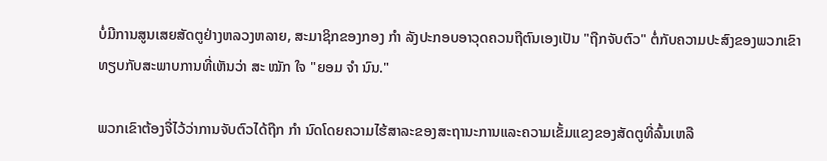ບໍ່ມີການສູນເສຍສັດຕູຢ່າງຫລວງຫລາຍ, ສະມາຊິກຂອງກອງ ກຳ ລັງປະກອບອາວຸດຄວນຖືຕົນເອງເປັນ "ຖືກຈັບຕົວ" ຕໍ່ກັບຄວາມປະສົງຂອງພວກເຂົາທຽບກັບສະພາບການທີ່ເຫັນວ່າ ສະ ໝັກ ໃຈ "ຍອມ ຈຳ ນົນ."

ພວກເຂົາຕ້ອງຈື່ໄວ້ວ່າການຈັບຕົວໄດ້ຖືກ ກຳ ນົດໂດຍຄວາມໄຮ້ສາລະຂອງສະຖານະການແລະຄວາມເຂັ້ມແຂງຂອງສັດຕູທີ່ລົ້ນເຫລື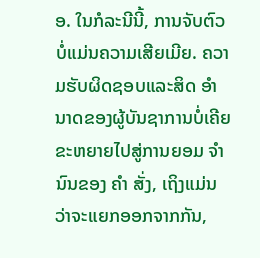ອ. ໃນກໍລະນີນີ້, ການຈັບຕົວບໍ່ແມ່ນຄວາມເສີຍເມີຍ. ຄວາມຮັບຜິດຊອບແລະສິດ ອຳ ນາດຂອງຜູ້ບັນຊາການບໍ່ເຄີຍຂະຫຍາຍໄປສູ່ການຍອມ ຈຳ ນົນຂອງ ຄຳ ສັ່ງ, ເຖິງແມ່ນວ່າຈະແຍກອອກຈາກກັນ,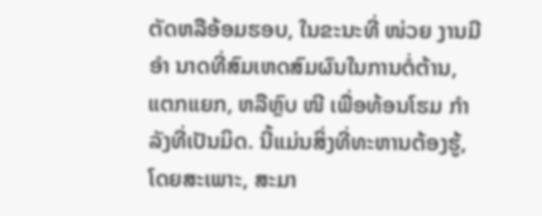ຕັດຫລືອ້ອມຮອບ, ໃນຂະນະທີ່ ໜ່ວຍ ງານມີ ອຳ ນາດທີ່ສົມເຫດສົມຜົນໃນການຕໍ່ຕ້ານ, ແຕກແຍກ, ຫລືຫຼົບ ໜີ ເພື່ອທ້ອນໂຮມ ກຳ ລັງທີ່ເປັນມິດ. ນີ້ແມ່ນສິ່ງທີ່ທະຫານຕ້ອງຮູ້, ໂດຍສະເພາະ, ສະມາ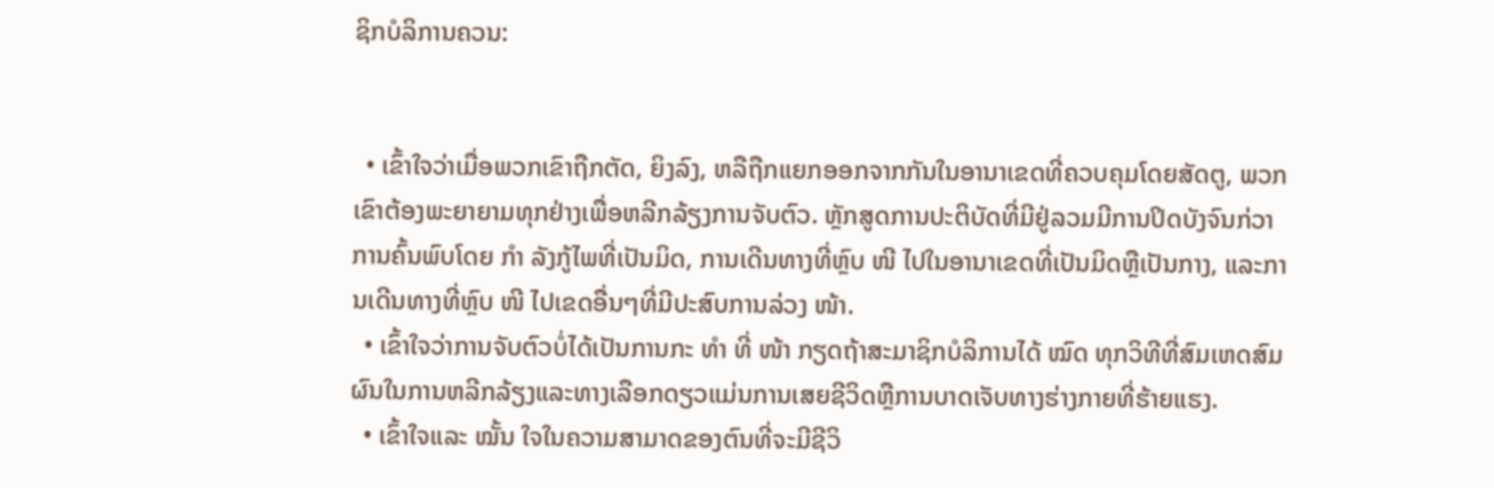ຊິກບໍລິການຄວນ:


  • ເຂົ້າໃຈວ່າເມື່ອພວກເຂົາຖືກຕັດ, ຍິງລົງ, ຫລືຖືກແຍກອອກຈາກກັນໃນອານາເຂດທີ່ຄວບຄຸມໂດຍສັດຕູ, ພວກເຂົາຕ້ອງພະຍາຍາມທຸກຢ່າງເພື່ອຫລີກລ້ຽງການຈັບຕົວ. ຫຼັກສູດການປະຕິບັດທີ່ມີຢູ່ລວມມີການປິດບັງຈົນກ່ວາການຄົ້ນພົບໂດຍ ກຳ ລັງກູ້ໄພທີ່ເປັນມິດ, ການເດີນທາງທີ່ຫຼົບ ໜີ ໄປໃນອານາເຂດທີ່ເປັນມິດຫຼືເປັນກາງ, ແລະການເດີນທາງທີ່ຫຼົບ ໜີ ໄປເຂດອື່ນໆທີ່ມີປະສົບການລ່ວງ ໜ້າ.
  • ເຂົ້າໃຈວ່າການຈັບຕົວບໍ່ໄດ້ເປັນການກະ ທຳ ທີ່ ໜ້າ ກຽດຖ້າສະມາຊິກບໍລິການໄດ້ ໝົດ ທຸກວິທີທີ່ສົມເຫດສົມຜົນໃນການຫລີກລ້ຽງແລະທາງເລືອກດຽວແມ່ນການເສຍຊີວິດຫຼືການບາດເຈັບທາງຮ່າງກາຍທີ່ຮ້າຍແຮງ.
  • ເຂົ້າໃຈແລະ ໝັ້ນ ໃຈໃນຄວາມສາມາດຂອງຕົນທີ່ຈະມີຊີວິ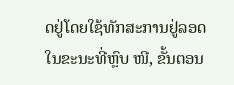ດຢູ່ໂດຍໃຊ້ທັກສະການຢູ່ລອດໃນຂະນະທີ່ຫຼົບ ໜີ, ຂັ້ນຕອນ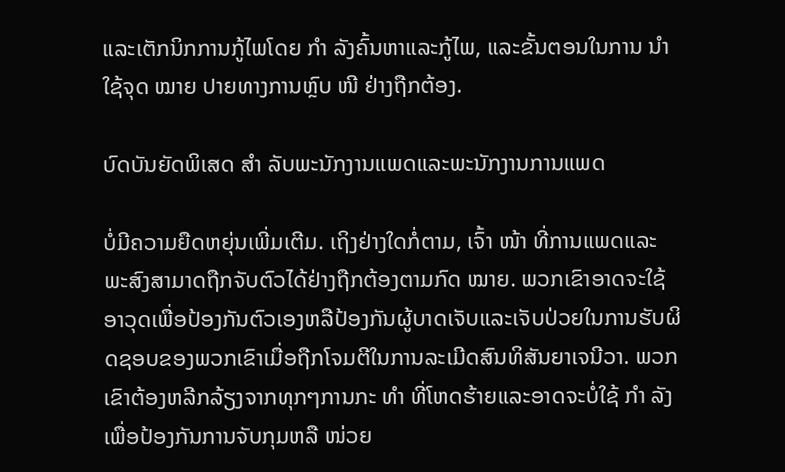ແລະເຕັກນິກການກູ້ໄພໂດຍ ກຳ ລັງຄົ້ນຫາແລະກູ້ໄພ, ແລະຂັ້ນຕອນໃນການ ນຳ ໃຊ້ຈຸດ ໝາຍ ປາຍທາງການຫຼົບ ໜີ ຢ່າງຖືກຕ້ອງ.

ບົດບັນຍັດພິເສດ ສຳ ລັບພະນັກງານແພດແລະພະນັກງານການແພດ

ບໍ່ມີຄວາມຍືດຫຍຸ່ນເພີ່ມເຕີມ. ເຖິງຢ່າງໃດກໍ່ຕາມ, ເຈົ້າ ໜ້າ ທີ່ການແພດແລະພະສົງສາມາດຖືກຈັບຕົວໄດ້ຢ່າງຖືກຕ້ອງຕາມກົດ ໝາຍ. ພວກເຂົາອາດຈະໃຊ້ອາວຸດເພື່ອປ້ອງກັນຕົວເອງຫລືປ້ອງກັນຜູ້ບາດເຈັບແລະເຈັບປ່ວຍໃນການຮັບຜິດຊອບຂອງພວກເຂົາເມື່ອຖືກໂຈມຕີໃນການລະເມີດສົນທິສັນຍາເຈນີວາ. ພວກເຂົາຕ້ອງຫລີກລ້ຽງຈາກທຸກໆການກະ ທຳ ທີ່ໂຫດຮ້າຍແລະອາດຈະບໍ່ໃຊ້ ກຳ ລັງເພື່ອປ້ອງກັນການຈັບກຸມຫລື ໜ່ວຍ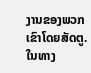ງານຂອງພວກເຂົາໂດຍສັດຕູ. ໃນທາງ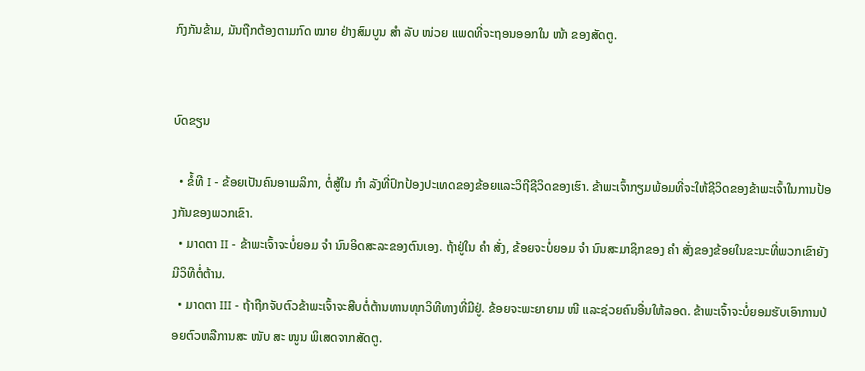ກົງກັນຂ້າມ, ມັນຖືກຕ້ອງຕາມກົດ ໝາຍ ຢ່າງສົມບູນ ສຳ ລັບ ໜ່ວຍ ແພດທີ່ຈະຖອນອອກໃນ ໜ້າ ຂອງສັດຕູ.


ບົດຂຽນ

  • ຂໍ້ທີ I - ຂ້ອຍເປັນຄົນອາເມລິກາ, ຕໍ່ສູ້ໃນ ກຳ ລັງທີ່ປົກປ້ອງປະເທດຂອງຂ້ອຍແລະວິຖີຊີວິດຂອງເຮົາ. ຂ້າພະເຈົ້າກຽມພ້ອມທີ່ຈະໃຫ້ຊີວິດຂອງຂ້າພະເຈົ້າໃນການປ້ອງກັນຂອງພວກເຂົາ.
  • ມາດຕາ II - ຂ້າພະເຈົ້າຈະບໍ່ຍອມ ຈຳ ນົນອິດສະລະຂອງຕົນເອງ. ຖ້າຢູ່ໃນ ຄຳ ສັ່ງ, ຂ້ອຍຈະບໍ່ຍອມ ຈຳ ນົນສະມາຊິກຂອງ ຄຳ ສັ່ງຂອງຂ້ອຍໃນຂະນະທີ່ພວກເຂົາຍັງມີວິທີຕໍ່ຕ້ານ.
  • ມາດຕາ III - ຖ້າຖືກຈັບຕົວຂ້າພະເຈົ້າຈະສືບຕໍ່ຕ້ານທານທຸກວິທີທາງທີ່ມີຢູ່. ຂ້ອຍຈະພະຍາຍາມ ໜີ ແລະຊ່ວຍຄົນອື່ນໃຫ້ລອດ. ຂ້າພະເຈົ້າຈະບໍ່ຍອມຮັບເອົາການປ່ອຍຕົວຫລືການສະ ໜັບ ສະ ໜູນ ພິເສດຈາກສັດຕູ.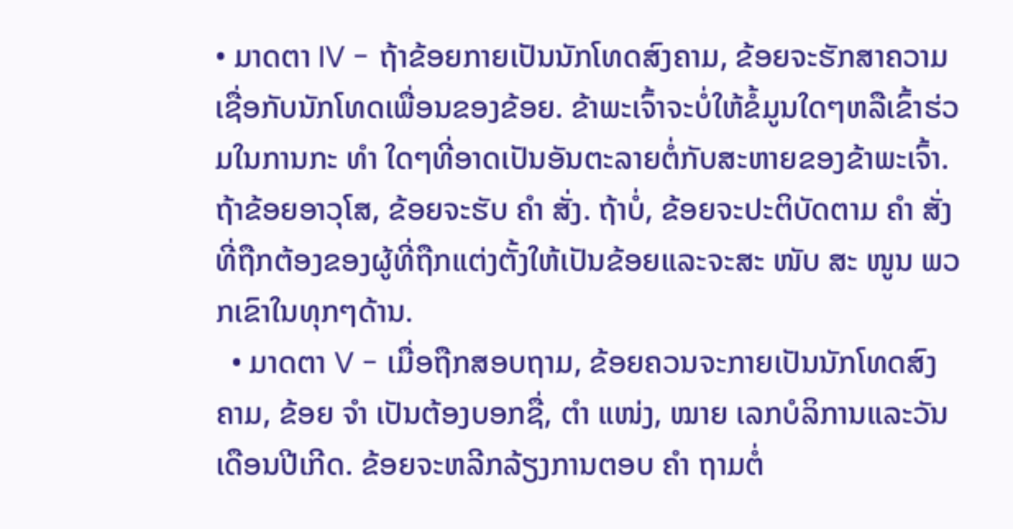• ມາດຕາ IV - ຖ້າຂ້ອຍກາຍເປັນນັກໂທດສົງຄາມ, ຂ້ອຍຈະຮັກສາຄວາມເຊື່ອກັບນັກໂທດເພື່ອນຂອງຂ້ອຍ. ຂ້າພະເຈົ້າຈະບໍ່ໃຫ້ຂໍ້ມູນໃດໆຫລືເຂົ້າຮ່ວມໃນການກະ ທຳ ໃດໆທີ່ອາດເປັນອັນຕະລາຍຕໍ່ກັບສະຫາຍຂອງຂ້າພະເຈົ້າ. ຖ້າຂ້ອຍອາວຸໂສ, ຂ້ອຍຈະຮັບ ຄຳ ສັ່ງ. ຖ້າບໍ່, ຂ້ອຍຈະປະຕິບັດຕາມ ຄຳ ສັ່ງທີ່ຖືກຕ້ອງຂອງຜູ້ທີ່ຖືກແຕ່ງຕັ້ງໃຫ້ເປັນຂ້ອຍແລະຈະສະ ໜັບ ສະ ໜູນ ພວກເຂົາໃນທຸກໆດ້ານ.
  • ມາດຕາ V - ເມື່ອຖືກສອບຖາມ, ຂ້ອຍຄວນຈະກາຍເປັນນັກໂທດສົງຄາມ, ຂ້ອຍ ຈຳ ເປັນຕ້ອງບອກຊື່, ຕຳ ແໜ່ງ, ໝາຍ ເລກບໍລິການແລະວັນເດືອນປີເກີດ. ຂ້ອຍຈະຫລີກລ້ຽງການຕອບ ຄຳ ຖາມຕໍ່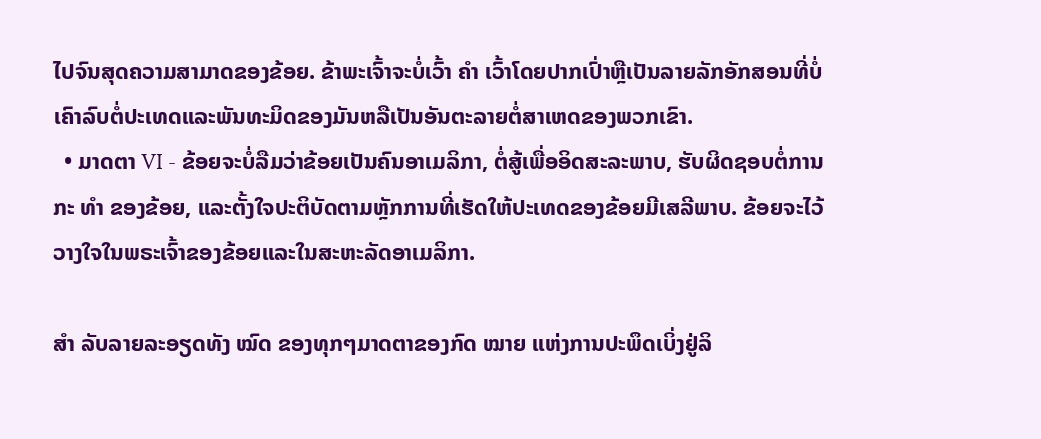ໄປຈົນສຸດຄວາມສາມາດຂອງຂ້ອຍ. ຂ້າພະເຈົ້າຈະບໍ່ເວົ້າ ຄຳ ເວົ້າໂດຍປາກເປົ່າຫຼືເປັນລາຍລັກອັກສອນທີ່ບໍ່ເຄົາລົບຕໍ່ປະເທດແລະພັນທະມິດຂອງມັນຫລືເປັນອັນຕະລາຍຕໍ່ສາເຫດຂອງພວກເຂົາ.
  • ມາດຕາ VI - ຂ້ອຍຈະບໍ່ລືມວ່າຂ້ອຍເປັນຄົນອາເມລິກາ, ຕໍ່ສູ້ເພື່ອອິດສະລະພາບ, ຮັບຜິດຊອບຕໍ່ການກະ ທຳ ຂອງຂ້ອຍ, ແລະຕັ້ງໃຈປະຕິບັດຕາມຫຼັກການທີ່ເຮັດໃຫ້ປະເທດຂອງຂ້ອຍມີເສລີພາບ. ຂ້ອຍຈະໄວ້ວາງໃຈໃນພຣະເຈົ້າຂອງຂ້ອຍແລະໃນສະຫະລັດອາເມລິກາ.

ສຳ ລັບລາຍລະອຽດທັງ ໝົດ ຂອງທຸກໆມາດຕາຂອງກົດ ໝາຍ ແຫ່ງການປະພຶດເບິ່ງຢູ່ລິ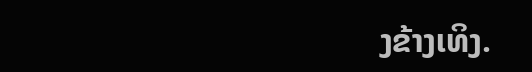ງຂ້າງເທິງ.